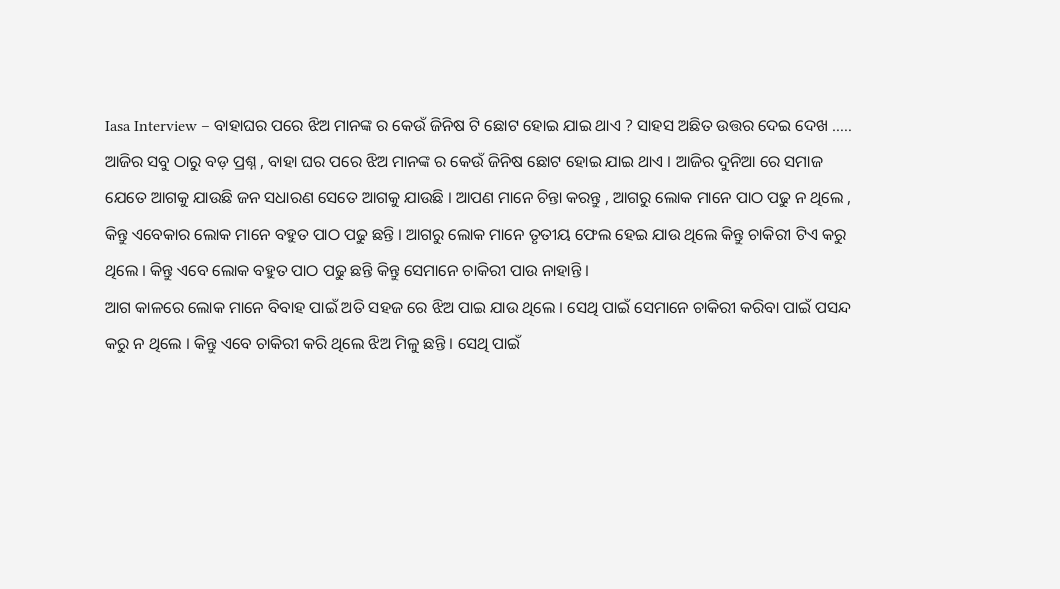Iasa Interview – ବାହାଘର ପରେ ଝିଅ ମାନଙ୍କ ର କେଉଁ ଜିନିଷ ଟି ଛୋଟ ହୋଇ ଯାଇ ଥାଏ ? ସାହସ ଅଛିତ ଉତ୍ତର ଦେଇ ଦେଖ …..
ଆଜିର ସବୁ ଠାରୁ ବଡ଼ ପ୍ରଶ୍ନ , ବାହା ଘର ପରେ ଝିଅ ମାନଙ୍କ ର କେଉଁ ଜିନିଷ ଛୋଟ ହୋଇ ଯାଇ ଥାଏ । ଆଜିର ଦୁନିଆ ରେ ସମାଜ ଯେତେ ଆଗକୁ ଯାଉଛି ଜନ ସଧାରଣ ସେତେ ଆଗକୁ ଯାଉଛି । ଆପଣ ମାନେ ଚିନ୍ତା କରନ୍ତୁ , ଆଗରୁ ଲୋକ ମାନେ ପାଠ ପଢୁ ନ ଥିଲେ , କିନ୍ତୁ ଏବେକାର ଲୋକ ମାନେ ବହୁତ ପାଠ ପଢୁ ଛନ୍ତି । ଆଗରୁ ଲୋକ ମାନେ ତୃତୀୟ ଫେଲ ହେଇ ଯାଉ ଥିଲେ କିନ୍ତୁ ଚାକିରୀ ଟିଏ କରୁ ଥିଲେ । କିନ୍ତୁ ଏବେ ଲୋକ ବହୁତ ପାଠ ପଢୁ ଛନ୍ତି କିନ୍ତୁ ସେମାନେ ଚାକିରୀ ପାଉ ନାହାନ୍ତି ।
ଆଗ କାଳରେ ଲୋକ ମାନେ ବିବାହ ପାଇଁ ଅତି ସହଜ ରେ ଝିଅ ପାଇ ଯାଉ ଥିଲେ । ସେଥି ପାଇଁ ସେମାନେ ଚାକିରୀ କରିବା ପାଇଁ ପସନ୍ଦ କରୁ ନ ଥିଲେ । କିନ୍ତୁ ଏବେ ଚାକିରୀ କରି ଥିଲେ ଝିଅ ମିଳୁ ଛନ୍ତି । ସେଥି ପାଇଁ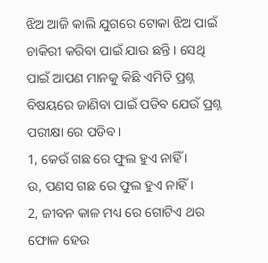ଝିଅ ଆଜି କାଲି ଯୁଗରେ ଟୋକା ଝିଅ ପାଇଁ ଚାକିରୀ କରିବା ପାଇଁ ଯାଉ ଛନ୍ତି । ସେଥି ପାଇଁ ଆପଣ ମାନକୁ କିଛି ଏମିତି ପ୍ରଶ୍ନ ବିଷୟରେ ଜାଣିବା ପାଇଁ ପଡିବ ଯେଉଁ ପ୍ରଶ୍ନ ପରୀକ୍ଷା ରେ ପଡିବ ।
1, କେଉଁ ଗଛ ରେ ଫୁଲ ହୁଏ ନାହିଁ ।
ଉ, ପଣସ ଗଛ ରେ ଫୁଲ ହୁଏ ନାହିଁ ।
2, ଜୀବନ କାଳ ମଧ୍ୟ ରେ ଗୋଟିଏ ଥର ଫୋଳ ହେଉ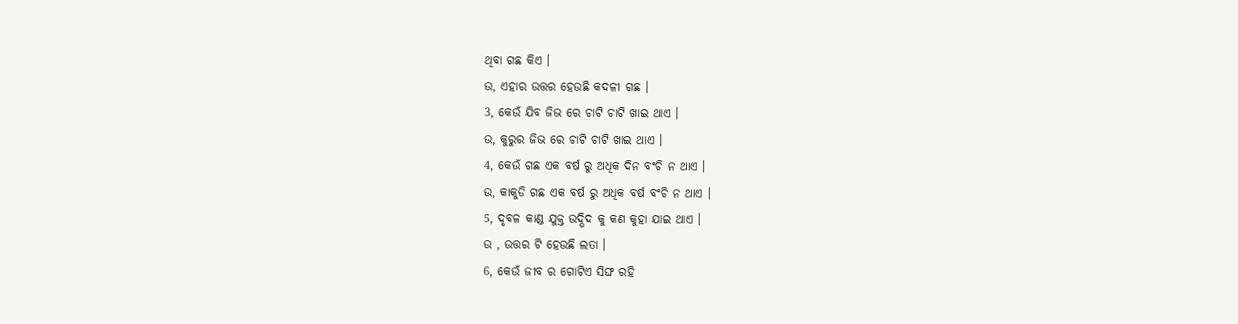ଥିବା ଗଛ କିଏ ।
ଉ, ଏହାର ଉତ୍ତର ହେଉଛି କଦଳୀ ଗଛ ।
3, କେଉଁ ଯିବ ଜିଭ ରେ ଚାଟି ଚାଟି ଖାଇ ଥାଏ ।
ଉ, କୁରୁର ଜିଭ ରେ ଚାଟି ଚାଟି ଖାଇ ଥାଏ ।
4, କେଉଁ ଗଛ ଏକ ବର୍ଷ ରୁ ଅଧିକ ଦିନ ବଂଚି ନ ଥାଏ ।
ଉ, କାକୁଡି ଗଛ ଏକ ବର୍ଷ ରୁ ଅଧିକ ବର୍ଷ ବଂଚି ନ ଥାଏ ।
5, ଦୃବଳ କାଣ୍ଡ ଯୁକ୍ତ ଉଦ୍ଭିଦ କୁ କଣ କୁହା ଯାଇ ଥାଏ ।
ଉ , ଉତ୍ତର ଟି ହେଉଛି ଲତା ।
6, କେଉଁ ଜୀବ ର ଗୋଟିଏ ସିଙ୍ଘ ରହି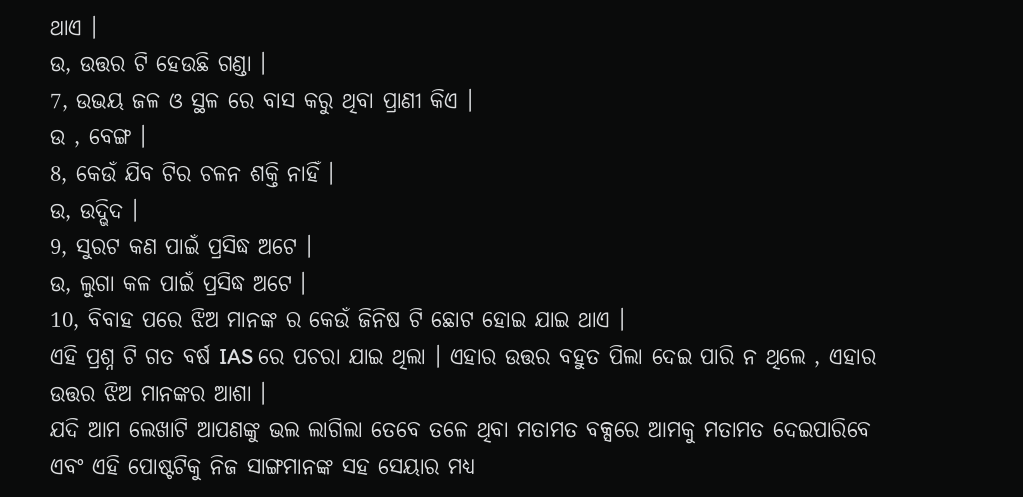ଥାଏ ।
ଉ, ଉତ୍ତର ଟି ହେଉଛି ଗଣ୍ଡା ।
7, ଉଭୟ ଜଳ ଓ ସ୍ଥଳ ରେ ବାସ କରୁ ଥିବା ପ୍ରାଣୀ କିଏ ।
ଉ , ବେଙ୍ଗ ।
8, କେଉଁ ଯିବ ଟିର ଚଳନ ଶକ୍ତି ନାହିଁ ।
ଉ, ଉଦ୍ଭିଦ ।
9, ସୁରଟ କଣ ପାଇଁ ପ୍ରସିଦ୍ଧ ଅଟେ ।
ଉ, ଲୁଗା କଳ ପାଇଁ ପ୍ରସିଦ୍ଧ ଅଟେ ।
10, ବିବାହ ପରେ ଝିଅ ମାନଙ୍କ ର କେଉଁ ଜିନିଷ ଟି ଛୋଟ ହୋଇ ଯାଇ ଥାଏ ।
ଏହି ପ୍ରଶ୍ନ ଟି ଗତ ବର୍ଷ IAS ରେ ପଚରା ଯାଇ ଥିଲା । ଏହାର ଉତ୍ତର ବହୁତ ପିଲା ଦେଇ ପାରି ନ ଥିଲେ , ଏହାର ଉତ୍ତର ଝିଅ ମାନଙ୍କର ଆଶା ।
ଯଦି ଆମ ଲେଖାଟି ଆପଣଙ୍କୁ ଭଲ ଲାଗିଲା ତେବେ ତଳେ ଥିବା ମତାମତ ବକ୍ସରେ ଆମକୁ ମତାମତ ଦେଇପାରିବେ ଏବଂ ଏହି ପୋଷ୍ଟଟିକୁ ନିଜ ସାଙ୍ଗମାନଙ୍କ ସହ ସେୟାର ମଧ୍ୟ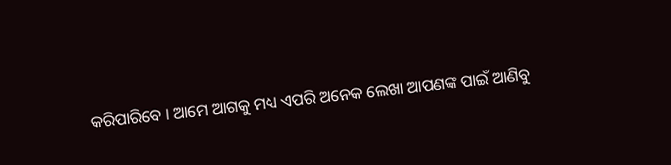କରିପାରିବେ । ଆମେ ଆଗକୁ ମଧ୍ୟ ଏପରି ଅନେକ ଲେଖା ଆପଣଙ୍କ ପାଇଁ ଆଣିବୁ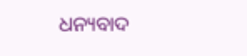ଧନ୍ୟବାଦ